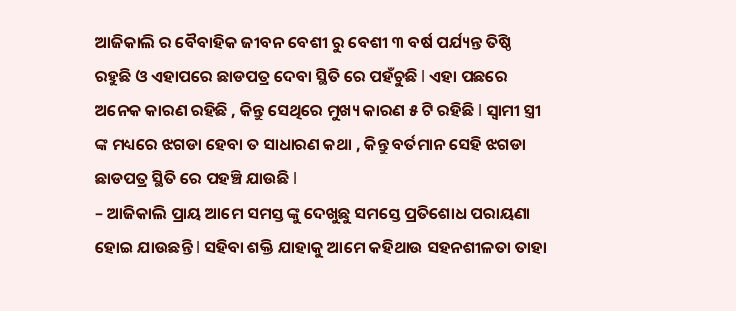ଆଜିକାଲି ର ବୈବାହିକ ଜୀବନ ବେଶୀ ରୁ ବେଶୀ ୩ ବର୍ଷ ପର୍ଯ୍ୟନ୍ତ ତିଷ୍ଠି ରହୁଛି ଓ ଏହାପରେ ଛାଡପତ୍ର ଦେବା ସ୍ଥିତି ରେ ପହଁଚୁଛି l ଏହା ପଛରେ ଅନେକ କାରଣ ରହିଛି , କିନ୍ତୁ ସେଥିରେ ମୁଖ୍ୟ କାରଣ ୫ ଟି ରହିଛି l ସ୍ୱାମୀ ସ୍ତ୍ରୀ ଙ୍କ ମଧ୍ୟରେ ଝଗଡା ହେବା ତ ସାଧାରଣ କଥା , କିନ୍ତୁ ବର୍ତମାନ ସେହି ଝଗଡା ଛାଡପତ୍ର ସ୍ଥିତି ରେ ପହଞ୍ଚି ଯାଉଛି l
– ଆଜିକାଲି ପ୍ରାୟ ଆମେ ସମସ୍ତ ଙ୍କୁ ଦେଖୁଛୁ ସମସ୍ତେ ପ୍ରତିଶୋଧ ପରାୟଣା ହୋଇ ଯାଉଛନ୍ତି l ସହିବା ଶକ୍ତି ଯାହାକୁ ଆମେ କହିଥାଉ ସହନଶୀଳତା ତାହା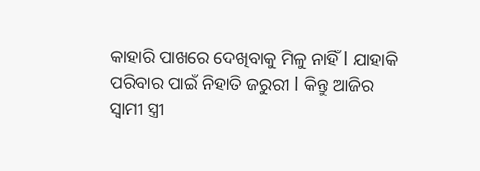କାହାରି ପାଖରେ ଦେଖିବାକୁ ମିଳୁ ନାହିଁ l ଯାହାକି ପରିବାର ପାଇଁ ନିହାତି ଜରୁରୀ l କିନ୍ତୁ ଆଜିର ସ୍ୱାମୀ ସ୍ତ୍ରୀ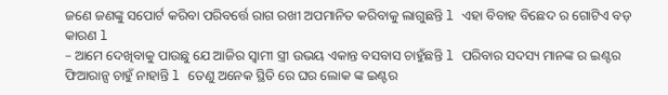ଜଣେ ଜଣଙ୍କୁ ସପୋର୍ଟ କରିବା ପରିବର୍ତ୍ତେ ରାଗ ରଖୀ ଅପମାନିତ କରିବାକୁ ଲାଗୁଛନ୍ତି l ଏହା ବିବାହ ବିଛେଦ ର ଗୋଟିଏ ବଡ଼ କାରଣ l
– ଆମେ ଦେଖିବାକୁ ପାଉଛୁ ଯେ ଆଜିର ସ୍ୱାମୀ ସ୍ତ୍ରୀ ଉଭୟ ଏକାନ୍ତ ବସବାସ ଚାହୁଁଛନ୍ତି l ପରିବାର ସଦସ୍ୟ ମାନଙ୍କ ର ଇଣ୍ଟର ଫିଆରାନ୍ସ ଚାହୁଁ ନାହାନ୍ତି l ତେଣୁ ଅନେକ ସ୍ଥିତି ରେ ଘର ଲୋକ ଙ୍କ ଇଣ୍ଟର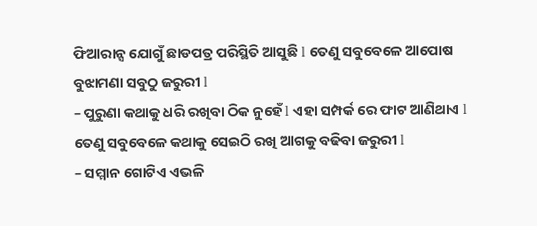ଫିଆରାନ୍ସ ଯୋଗୁଁ ଛାଡପତ୍ର ପରିସ୍ଥିତି ଆସୁଛି l ତେଣୁ ସବୁବେଳେ ଆପୋଷ ବୁଝାମଣା ସବୁଠୁ ଜରୁରୀ l
– ପୁରୁଣା କଥାକୁ ଧରି ରଖିବା ଠିକ ନୁହେଁ l ଏହା ସମ୍ପର୍କ ରେ ଫାଟ ଆଣିଥାଏ l ତେଣୁ ସବୁବେଳେ କଥାକୁ ସେଇଠି ରଖି ଆଗକୁ ବଢିବା ଜରୁରୀ l
– ସମ୍ମାନ ଗୋଟିଏ ଏଭଳି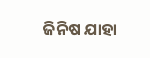ଜିନିଷ ଯାହା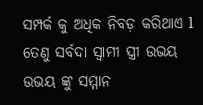ସମ୍ପର୍କ କୁ ଅଧିକ ନିବଡ଼ କରିଥାଏ l ତେଣୁ ସର୍ବଦା ସ୍ୱାମୀ ସ୍ତ୍ରୀ ଉଭୟ ଉଭୟ ଙ୍କୁ ସମ୍ମାନ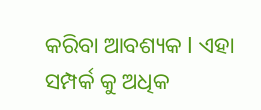କରିବା ଆବଶ୍ୟକ l ଏହା ସମ୍ପର୍କ କୁ ଅଧିକ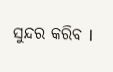ସୁନ୍ଦର କରିବ l